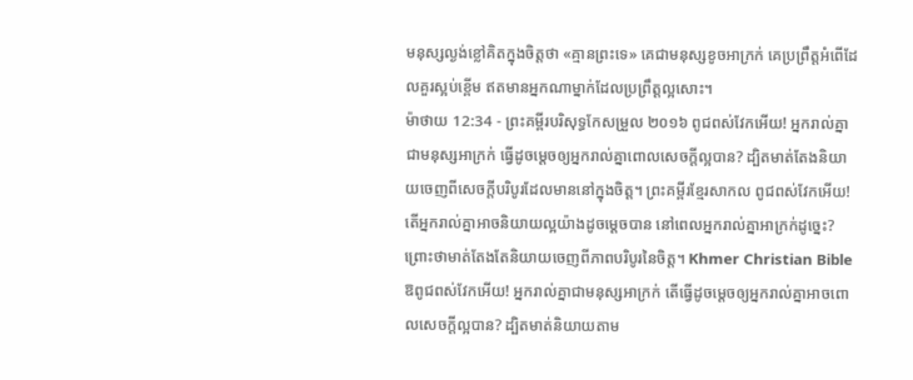មនុស្សល្ងង់ខ្លៅគិតក្នុងចិត្តថា «គ្មានព្រះទេ» គេជាមនុស្សខូចអាក្រក់ គេប្រព្រឹត្តអំពើដែលគួរស្អប់ខ្ពើម ឥតមានអ្នកណាម្នាក់ដែលប្រព្រឹត្តល្អសោះ។
ម៉ាថាយ 12:34 - ព្រះគម្ពីរបរិសុទ្ធកែសម្រួល ២០១៦ ពូជពស់វែកអើយ! អ្នករាល់គ្នាជាមនុស្សអាក្រក់ ធ្វើដូចម្តេចឲ្យអ្នករាល់គ្នាពោលសេចក្តីល្អបាន? ដ្បិតមាត់តែងនិយាយចេញពីសេចក្តីបរិបូរដែលមាននៅក្នុងចិត្ត។ ព្រះគម្ពីរខ្មែរសាកល ពូជពស់វែកអើយ! តើអ្នករាល់គ្នាអាចនិយាយល្អយ៉ាងដូចម្ដេចបាន នៅពេលអ្នករាល់គ្នាអាក្រក់ដូច្នេះ? ព្រោះថាមាត់តែងតែនិយាយចេញពីភាពបរិបូរនៃចិត្ត។ Khmer Christian Bible ឱពូជពស់វែកអើយ! អ្នករាល់គ្នាជាមនុស្សអាក្រក់ តើធ្វើដូចម្ដេចឲ្យអ្នករាល់គ្នាអាចពោលសេចក្ដីល្អបាន? ដ្បិតមាត់និយាយតាម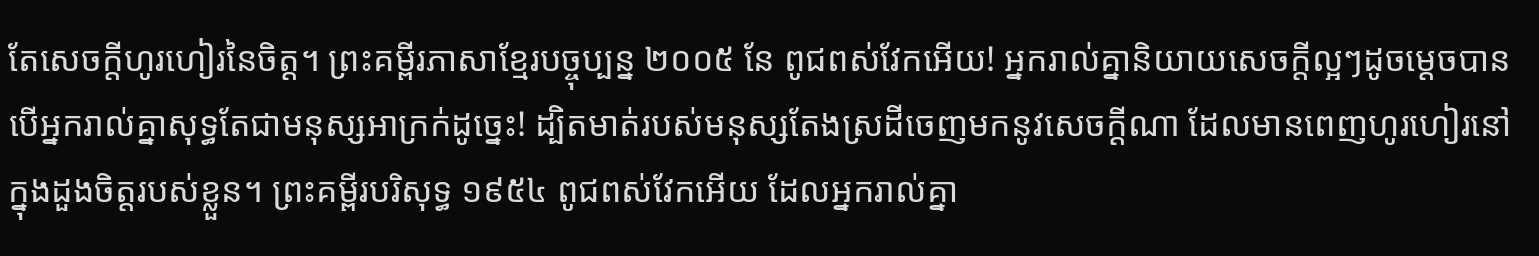តែសេចក្ដីហូរហៀរនៃចិត្ដ។ ព្រះគម្ពីរភាសាខ្មែរបច្ចុប្បន្ន ២០០៥ នែ ពូជពស់វែកអើយ! អ្នករាល់គ្នានិយាយសេចក្ដីល្អៗដូចម្ដេចបាន បើអ្នករាល់គ្នាសុទ្ធតែជាមនុស្សអាក្រក់ដូច្នេះ! ដ្បិតមាត់របស់មនុស្សតែងស្រដីចេញមកនូវសេចក្ដីណា ដែលមានពេញហូរហៀរនៅក្នុងដួងចិត្តរបស់ខ្លួន។ ព្រះគម្ពីរបរិសុទ្ធ ១៩៥៤ ពូជពស់វែកអើយ ដែលអ្នករាល់គ្នា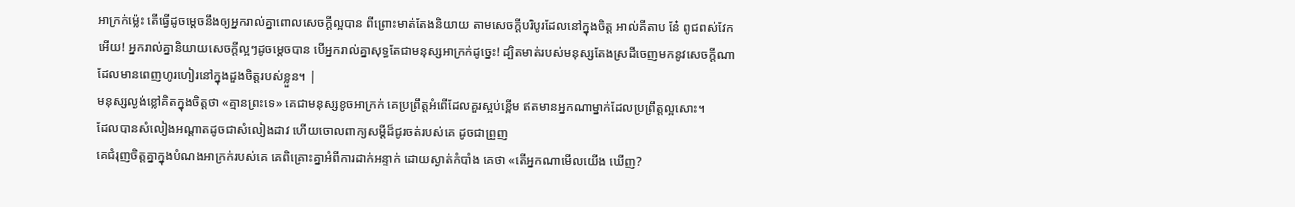អាក្រក់ម៉្លេះ តើធ្វើដូចម្តេចនឹងឲ្យអ្នករាល់គ្នាពោលសេចក្ដីល្អបាន ពីព្រោះមាត់តែងនិយាយ តាមសេចក្ដីបរិបូរដែលនៅក្នុងចិត្ត អាល់គីតាប នែ៎ ពូជពស់វែកអើយ! អ្នករាល់គ្នានិយាយសេចក្ដីល្អៗដូចម្ដេចបាន បើអ្នករាល់គ្នាសុទ្ធតែជាមនុស្សអាក្រក់ដូច្នេះ! ដ្បិតមាត់របស់មនុស្សតែងស្រដីចេញមកនូវសេចក្ដីណា ដែលមានពេញហូរហៀរនៅក្នុងដួងចិត្ដរបស់ខ្លួន។ |
មនុស្សល្ងង់ខ្លៅគិតក្នុងចិត្តថា «គ្មានព្រះទេ» គេជាមនុស្សខូចអាក្រក់ គេប្រព្រឹត្តអំពើដែលគួរស្អប់ខ្ពើម ឥតមានអ្នកណាម្នាក់ដែលប្រព្រឹត្តល្អសោះ។
ដែលបានសំលៀងអណ្ដាតដូចជាសំលៀងដាវ ហើយចោលពាក្យសម្ដីដ៏ជូរចត់របស់គេ ដូចជាព្រួញ
គេជំរុញចិត្តគ្នាក្នុងបំណងអាក្រក់របស់គេ គេពិគ្រោះគ្នាអំពីការដាក់អន្ទាក់ ដោយស្ងាត់កំបាំង គេថា «តើអ្នកណាមើលយើង ឃើញ?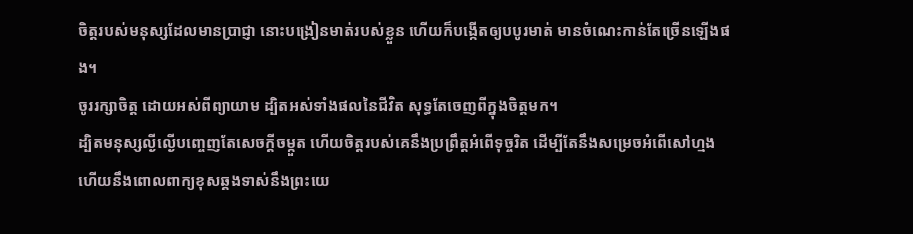ចិត្តរបស់មនុស្សដែលមានប្រាជ្ញា នោះបង្រៀនមាត់របស់ខ្លួន ហើយក៏បង្កើតឲ្យបបូរមាត់ មានចំណេះកាន់តែច្រើនឡើងផង។
ចូររក្សាចិត្ត ដោយអស់ពីព្យាយាម ដ្បិតអស់ទាំងផលនៃជីវិត សុទ្ធតែចេញពីក្នុងចិត្តមក។
ដ្បិតមនុស្សល្ងីល្ងើបញ្ចេញតែសេចក្ដីចម្កួត ហើយចិត្តរបស់គេនឹងប្រព្រឹត្តអំពើទុច្ចរិត ដើម្បីតែនឹងសម្រេចអំពើសៅហ្មង ហើយនឹងពោលពាក្យខុសឆ្គងទាស់នឹងព្រះយេ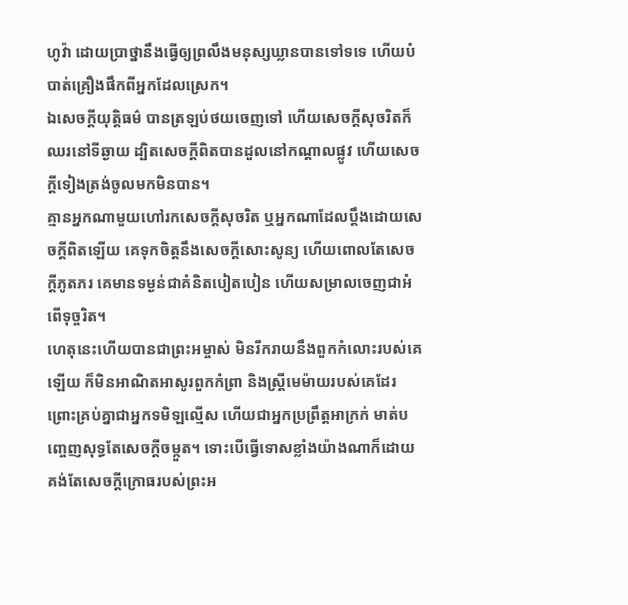ហូវ៉ា ដោយប្រាថ្នានឹងធ្វើឲ្យព្រលឹងមនុស្សឃ្លានបានទៅទទេ ហើយបំបាត់គ្រឿងផឹកពីអ្នកដែលស្រេក។
ឯសេចក្ដីយុត្តិធម៌ បានត្រឡប់ថយចេញទៅ ហើយសេចក្ដីសុចរិតក៏ឈរនៅទីឆ្ងាយ ដ្បិតសេចក្ដីពិតបានដួលនៅកណ្ដាលផ្លូវ ហើយសេចក្ដីទៀងត្រង់ចូលមកមិនបាន។
គ្មានអ្នកណាមួយហៅរកសេចក្ដីសុចរិត ឬអ្នកណាដែលប្តឹងដោយសេចក្ដីពិតឡើយ គេទុកចិត្តនឹងសេចក្ដីសោះសូន្យ ហើយពោលតែសេចក្ដីភូតភរ គេមានទម្ងន់ជាគំនិតបៀតបៀន ហើយសម្រាលចេញជាអំពើទុច្ចរិត។
ហេតុនេះហើយបានជាព្រះអម្ចាស់ មិនរីករាយនឹងពួកកំលោះរបស់គេឡើយ ក៏មិនអាណិតអាសូរពួកកំព្រា និងស្ត្រីមេម៉ាយរបស់គេដែរ ព្រោះគ្រប់គ្នាជាអ្នកទមិឡល្មើស ហើយជាអ្នកប្រព្រឹត្តអាក្រក់ មាត់បញ្ចេញសុទ្ធតែសេចក្ដីចម្កួត។ ទោះបើធ្វើទោសខ្លាំងយ៉ាងណាក៏ដោយ គង់តែសេចក្ដីក្រោធរបស់ព្រះអ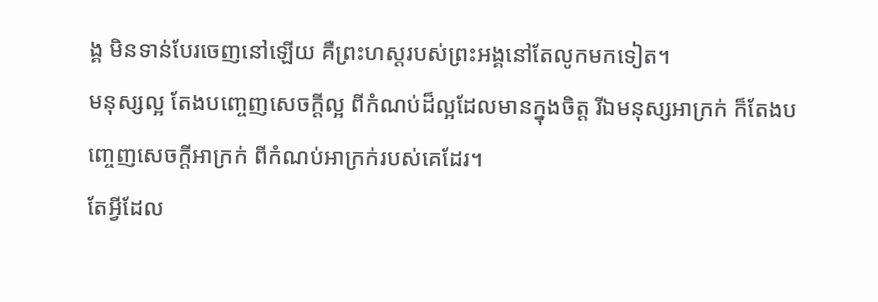ង្គ មិនទាន់បែរចេញនៅឡើយ គឺព្រះហស្តរបស់ព្រះអង្គនៅតែលូកមកទៀត។
មនុស្សល្អ តែងបញ្ចេញសេចក្តីល្អ ពីកំណប់ដ៏ល្អដែលមានក្នុងចិត្ត រីឯមនុស្សអាក្រក់ ក៏តែងបញ្ចេញសេចក្តីអាក្រក់ ពីកំណប់អាក្រក់របស់គេដែរ។
តែអ្វីដែល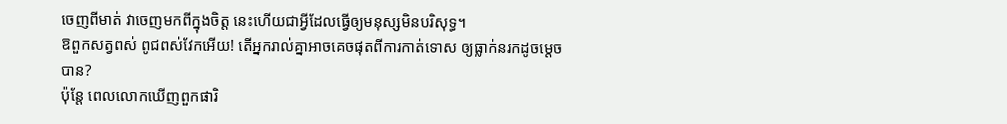ចេញពីមាត់ វាចេញមកពីក្នុងចិត្ត នេះហើយជាអ្វីដែលធ្វើឲ្យមនុស្សមិនបរិសុទ្ធ។
ឱពួកសត្វពស់ ពូជពស់វែកអើយ! តើអ្នករាល់គ្នាអាចគេចផុតពីការកាត់ទោស ឲ្យធ្លាក់នរកដូចម្តេចបាន?
ប៉ុន្តែ ពេលលោកឃើញពួកផារិ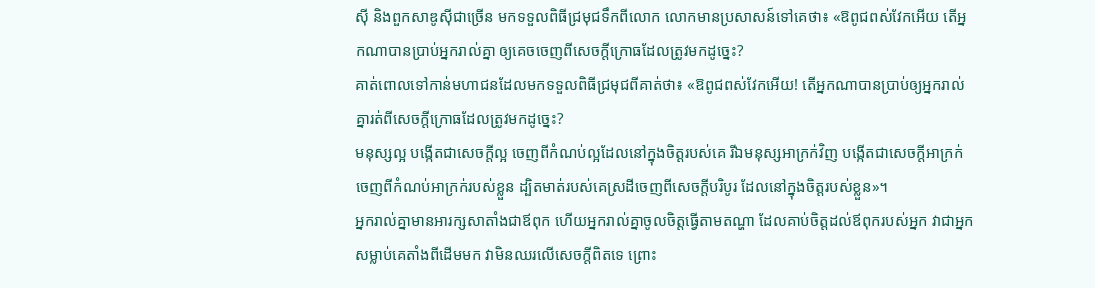ស៊ី និងពួកសាឌូស៊ីជាច្រើន មកទទួលពិធីជ្រមុជទឹកពីលោក លោកមានប្រសាសន៍ទៅគេថា៖ «ឱពូជពស់វែកអើយ តើអ្នកណាបានប្រាប់អ្នករាល់គ្នា ឲ្យគេចចេញពីសេចក្តីក្រោធដែលត្រូវមកដូច្នេះ?
គាត់ពោលទៅកាន់មហាជនដែលមកទទួលពិធីជ្រមុជពីគាត់ថា៖ «ឱពូជពស់វែកអើយ! តើអ្នកណាបានប្រាប់ឲ្យអ្នករាល់គ្នារត់ពីសេចក្តីក្រោធដែលត្រូវមកដូច្នេះ?
មនុស្សល្អ បង្កើតជាសេចក្តីល្អ ចេញពីកំណប់ល្អដែលនៅក្នុងចិត្តរបស់គេ រីឯមនុស្សអាក្រក់វិញ បង្កើតជាសេចក្តីអាក្រក់ ចេញពីកំណប់អាក្រក់របស់ខ្លួន ដ្បិតមាត់របស់គេស្រដីចេញពីសេចក្តីបរិបូរ ដែលនៅក្នុងចិត្តរបស់ខ្លួន»។
អ្នករាល់គ្នាមានអារក្សសាតាំងជាឪពុក ហើយអ្នករាល់គ្នាចូលចិត្តធ្វើតាមតណ្ហា ដែលគាប់ចិត្តដល់ឪពុករបស់អ្នក វាជាអ្នកសម្លាប់គេតាំងពីដើមមក វាមិនឈរលើសេចក្តីពិតទេ ព្រោះ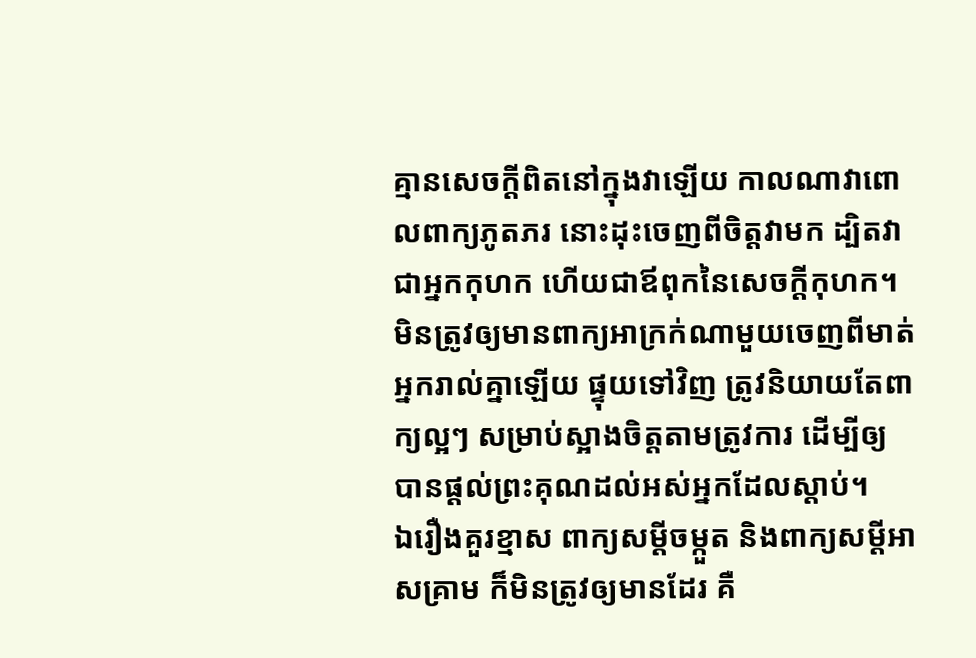គ្មានសេចក្តីពិតនៅក្នុងវាឡើយ កាលណាវាពោលពាក្យភូតភរ នោះដុះចេញពីចិត្តវាមក ដ្បិតវាជាអ្នកកុហក ហើយជាឪពុកនៃសេចក្តីកុហក។
មិនត្រូវឲ្យមានពាក្យអាក្រក់ណាមួយចេញពីមាត់អ្នករាល់គ្នាឡើយ ផ្ទុយទៅវិញ ត្រូវនិយាយតែពាក្យល្អៗ សម្រាប់ស្អាងចិត្តតាមត្រូវការ ដើម្បីឲ្យបានផ្តល់ព្រះគុណដល់អស់អ្នកដែលស្តាប់។
ឯរឿងគួរខ្មាស ពាក្យសម្ដីចម្កួត និងពាក្យសម្ដីអាសគ្រាម ក៏មិនត្រូវឲ្យមានដែរ គឺ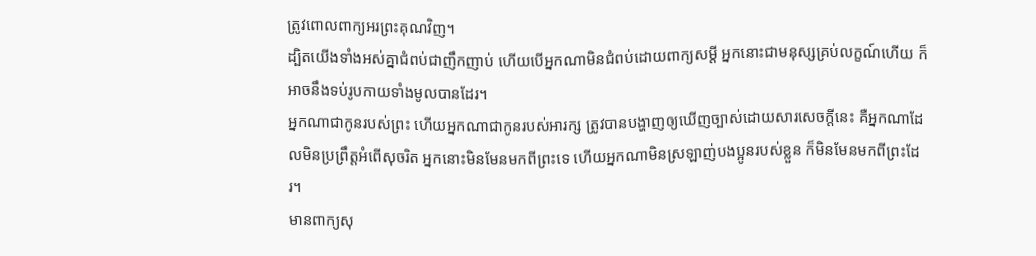ត្រូវពោលពាក្យអរព្រះគុណវិញ។
ដ្បិតយើងទាំងអស់គ្នាជំពប់ជាញឹកញាប់ ហើយបើអ្នកណាមិនជំពប់ដោយពាក្យសម្ដី អ្នកនោះជាមនុស្សគ្រប់លក្ខណ៍ហើយ ក៏អាចនឹងទប់រូបកាយទាំងមូលបានដែរ។
អ្នកណាជាកូនរបស់ព្រះ ហើយអ្នកណាជាកូនរបស់អារក្ស ត្រូវបានបង្ហាញឲ្យឃើញច្បាស់ដោយសារសេចក្ដីនេះ គឺអ្នកណាដែលមិនប្រព្រឹត្តអំពើសុចរិត អ្នកនោះមិនមែនមកពីព្រះទេ ហើយអ្នកណាមិនស្រឡាញ់បងប្អូនរបស់ខ្លួន ក៏មិនមែនមកពីព្រះដែរ។
មានពាក្យសុ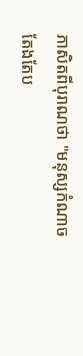ភាសិតពីបុរាណថា "មនុស្សកំណាចតែងតែប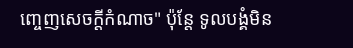ញ្ចេញសេចក្ដីកំណាច" ប៉ុន្តែ ទូលបង្គំមិន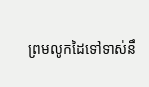ព្រមលូកដៃទៅទាស់នឹ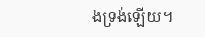ងទ្រង់ឡើយ។